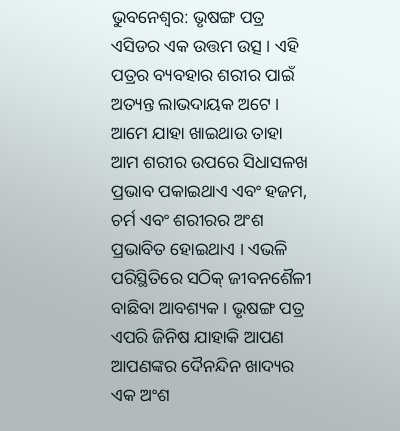ଭୁବନେଶ୍ୱର: ଭୃଷଙ୍ଗ ପତ୍ର ଏସିଡର ଏକ ଉତ୍ତମ ଉତ୍ସ । ଏହି ପତ୍ରର ବ୍ୟବହାର ଶରୀର ପାଇଁ ଅତ୍ୟନ୍ତ ଲାଭଦାୟକ ଅଟେ । ଆମେ ଯାହା ଖାଇଥାଉ ତାହା ଆମ ଶରୀର ଉପରେ ସିଧାସଳଖ ପ୍ରଭାବ ପକାଇଥାଏ ଏବଂ ହଜମ, ଚର୍ମ ଏବଂ ଶରୀରର ଅଂଶ ପ୍ରଭାବିତ ହୋଇଥାଏ । ଏଭଳି ପରିସ୍ଥିତିରେ ସଠିକ୍ ଜୀବନଶୈଳୀ ବାଛିବା ଆବଶ୍ୟକ । ଭୃଷଙ୍ଗ ପତ୍ର ଏପରି ଜିନିଷ ଯାହାକି ଆପଣ ଆପଣଙ୍କର ଦୈନନ୍ଦିନ ଖାଦ୍ୟର ଏକ ଅଂଶ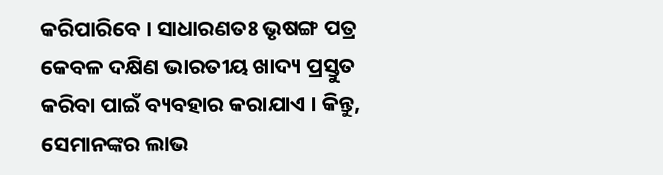କରିପାରିବେ । ସାଧାରଣତଃ ଭୃଷଙ୍ଗ ପତ୍ର କେବଳ ଦକ୍ଷିଣ ଭାରତୀୟ ଖାଦ୍ୟ ପ୍ରସ୍ତୁତ କରିବା ପାଇଁ ବ୍ୟବହାର କରାଯାଏ । କିନ୍ତୁ, ସେମାନଙ୍କର ଲାଭ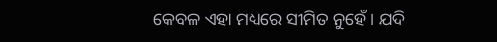କେବଳ ଏହା ମଧ୍ୟରେ ସୀମିତ ନୁହେଁ । ଯଦି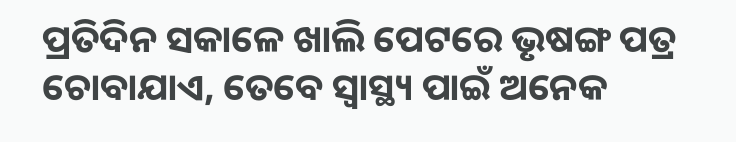ପ୍ରତିଦିନ ସକାଳେ ଖାଲି ପେଟରେ ଭୃଷଙ୍ଗ ପତ୍ର ଚୋବାଯାଏ, ତେବେ ସ୍ୱାସ୍ଥ୍ୟ ପାଇଁ ଅନେକ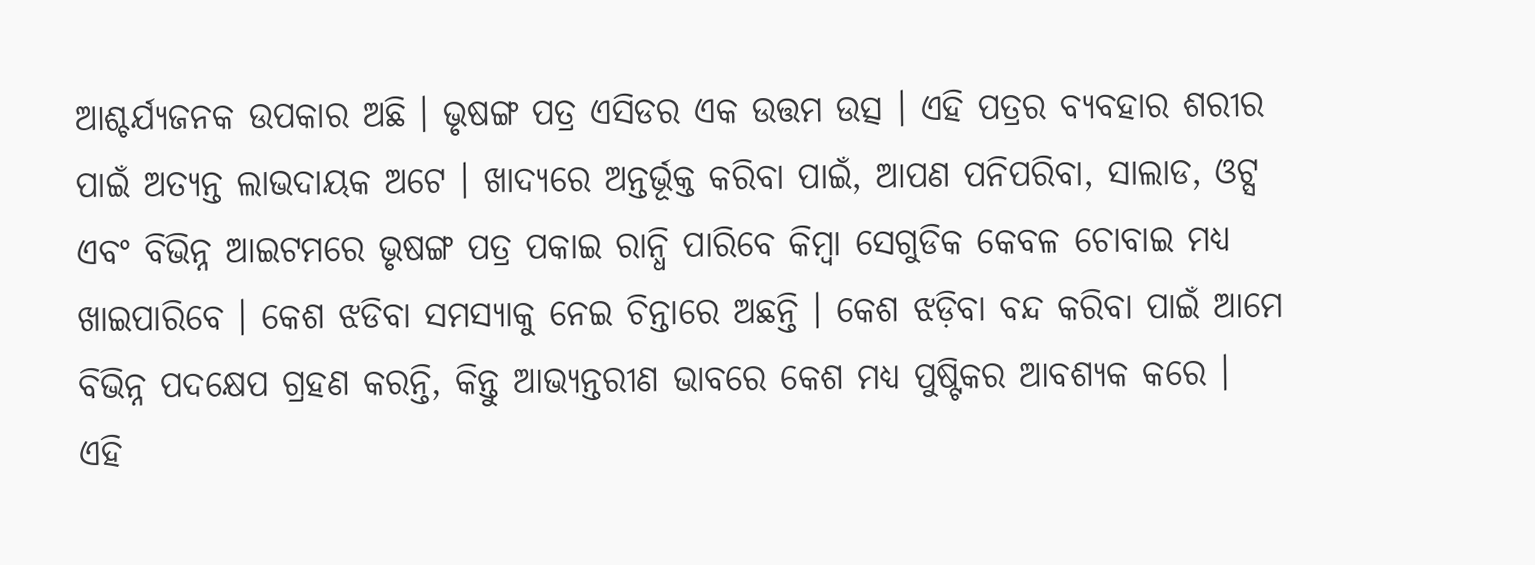ଆଶ୍ଚର୍ଯ୍ୟଜନକ ଉପକାର ଅଛି । ଭୃଷଙ୍ଗ ପତ୍ର ଏସିଡର ଏକ ଉତ୍ତମ ଉତ୍ସ । ଏହି ପତ୍ରର ବ୍ୟବହାର ଶରୀର ପାଇଁ ଅତ୍ୟନ୍ତ ଲାଭଦାୟକ ଅଟେ । ଖାଦ୍ୟରେ ଅନ୍ତର୍ଭୂକ୍ତ କରିବା ପାଇଁ, ଆପଣ ପନିପରିବା, ସାଲାଡ, ଓଟ୍ସ ଏବଂ ବିଭିନ୍ନ ଆଇଟମରେ ଭୃଷଙ୍ଗ ପତ୍ର ପକାଇ ରାନ୍ଧି ପାରିବେ କିମ୍ବା ସେଗୁଡିକ କେବଳ ଚୋବାଇ ମଧ୍ୟ ଖାଇପାରିବେ । କେଶ ଝଡିବା ସମସ୍ୟାକୁ ନେଇ ଚିନ୍ତାରେ ଅଛନ୍ତି । କେଶ ଝଡ଼ିବା ବନ୍ଦ କରିବା ପାଇଁ ଆମେ ବିଭିନ୍ନ ପଦକ୍ଷେପ ଗ୍ରହଣ କରନ୍ତି, କିନ୍ତୁ ଆଭ୍ୟନ୍ତରୀଣ ଭାବରେ କେଶ ମଧ୍ୟ ପୁଷ୍ଟିକର ଆବଶ୍ୟକ କରେ ।
ଏହି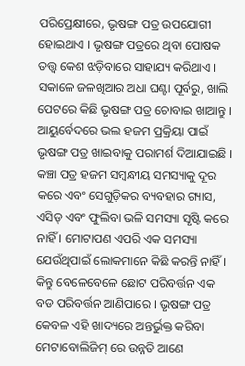ପରିପ୍ରେକ୍ଷୀରେ, ଭୃଷଙ୍ଗ ପତ୍ର ଉପଯୋଗୀ ହୋଇଥାଏ । ଭୃଷଙ୍ଗ ପତ୍ରରେ ଥିବା ପୋଷକ ତତ୍ତ୍ୱ କେଶ ଝଡ଼ିବାରେ ସାହାଯ୍ୟ କରିଥାଏ । ସକାଳେ ଜଳଖିଆର ଅଧା ଘଣ୍ଟା ପୂର୍ବରୁ, ଖାଲି ପେଟରେ କିଛି ଭୃଷଙ୍ଗ ପତ୍ର ଚୋବାଇ ଖାଆନ୍ତୁ । ଆୟୁର୍ବେଦରେ ଭଲ ହଜମ ପ୍ରକ୍ରିୟା ପାଇଁ ଭୃଷଙ୍ଗ ପତ୍ର ଖାଇବାକୁ ପରାମର୍ଶ ଦିଆଯାଇଛି । କଞ୍ଚା ପତ୍ର ହଜମ ସମ୍ବନ୍ଧୀୟ ସମସ୍ୟାକୁ ଦୂର କରେ ଏବଂ ସେଗୁଡ଼ିକର ବ୍ୟବହାର ଗ୍ୟାସ, ଏସିଡ୍ ଏବଂ ଫୁଲିବା ଭଳି ସମସ୍ୟା ସୃଷ୍ଟି କରେ ନାହିଁ । ମୋଟାପଣ ଏପରି ଏକ ସମସ୍ୟା ଯେଉଁଥିପାଇଁ ଲୋକମାନେ କିଛି କରନ୍ତି ନାହିଁ । କିନ୍ତୁ ବେଳେବେଳେ ଛୋଟ ପରିବର୍ତ୍ତନ ଏକ ବଡ ପରିବର୍ତ୍ତନ ଆଣିପାରେ । ଭୃଷଙ୍ଗ ପତ୍ର କେବଳ ଏହି ଖାଦ୍ୟରେ ଅନ୍ତର୍ଭୁକ୍ତ କରିବା ମେଟାବୋଲିଜିମ୍ ରେ ଉନ୍ନତି ଆଣେ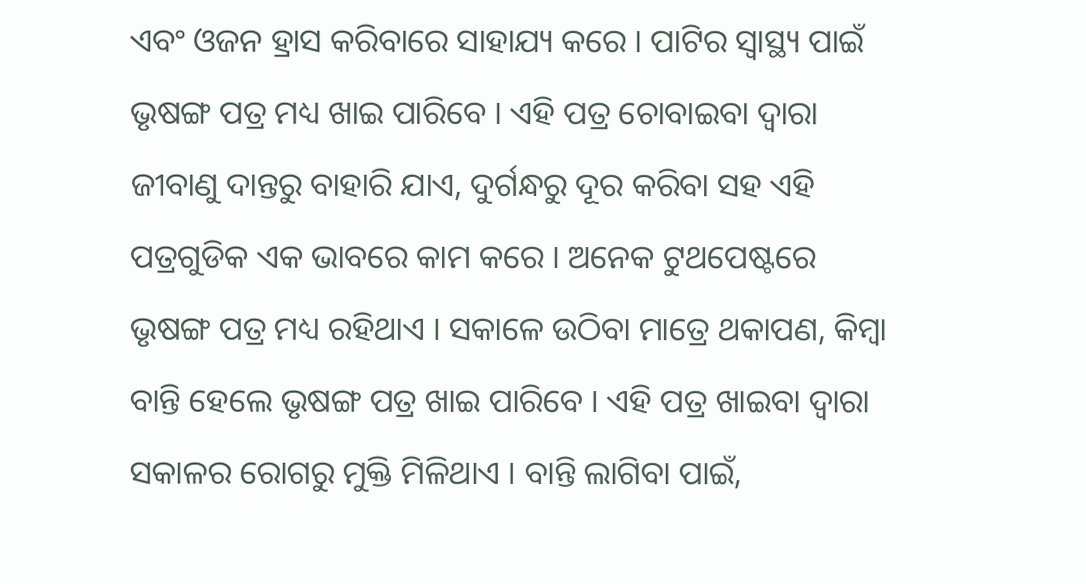ଏବଂ ଓଜନ ହ୍ରାସ କରିବାରେ ସାହାଯ୍ୟ କରେ । ପାଟିର ସ୍ୱାସ୍ଥ୍ୟ ପାଇଁ ଭୃଷଙ୍ଗ ପତ୍ର ମଧ୍ୟ ଖାଇ ପାରିବେ । ଏହି ପତ୍ର ଚୋବାଇବା ଦ୍ୱାରା ଜୀବାଣୁ ଦାନ୍ତରୁ ବାହାରି ଯାଏ, ଦୁର୍ଗନ୍ଧରୁ ଦୂର କରିବା ସହ ଏହି ପତ୍ରଗୁଡିକ ଏକ ଭାବରେ କାମ କରେ । ଅନେକ ଟୁଥପେଷ୍ଟରେ ଭୃଷଙ୍ଗ ପତ୍ର ମଧ୍ୟ ରହିଥାଏ । ସକାଳେ ଉଠିବା ମାତ୍ରେ ଥକାପଣ, କିମ୍ବା ବାନ୍ତି ହେଲେ ଭୃଷଙ୍ଗ ପତ୍ର ଖାଇ ପାରିବେ । ଏହି ପତ୍ର ଖାଇବା ଦ୍ୱାରା ସକାଳର ରୋଗରୁ ମୁକ୍ତି ମିଳିଥାଏ । ବାନ୍ତି ଲାଗିବା ପାଇଁ,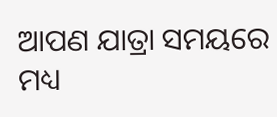ଆପଣ ଯାତ୍ରା ସମୟରେ ମଧ୍ୟ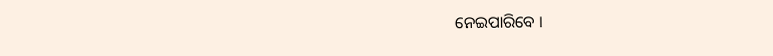ନେଇପାରିବେ ।